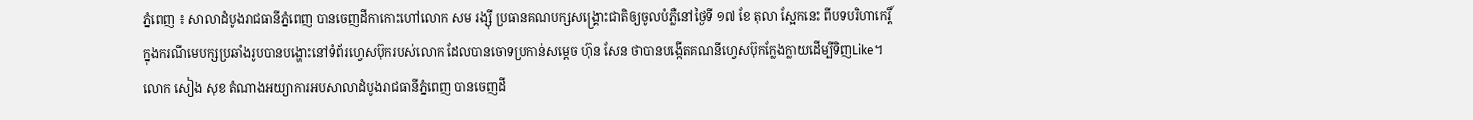ភ្នំពេញ ៖ សាលាដំបូងរាជធានីភ្នំពេញ បានចេញដីកាកោះហៅលោក សម រង្ស៊ី ប្រធានគណបក្សសង្គ្រោះជាតិឲ្យចូលបំភ្លឺនៅថ្ងៃទី ១៧ ខែ តុលា ស្អែកនេះ ពីបទបរិហាកេរ្តិ៍ ក្នុងករណីមេបក្សប្រឆាំងរូបបានបង្ហោះនៅទំព័រហ្វេសប៊ុករបស់លោក ដែលបានចោទប្រកាន់សម្តេច ហ៊ុន សែន ថាបានបង្កើតគណនីហ្វេសប៊ុកក្លែងក្លាយដើម្បីទិញLike។
លោក សៀង សុខ តំណាងអយ្យាការអបសាលាដំបូងរាជធានីភ្នំពេញ បានចេញដី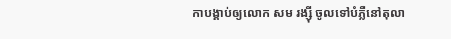កាបង្គាប់ឲ្យលោក សម រង្ស៊ី ចូលទៅបំភ្លឺនៅតុលា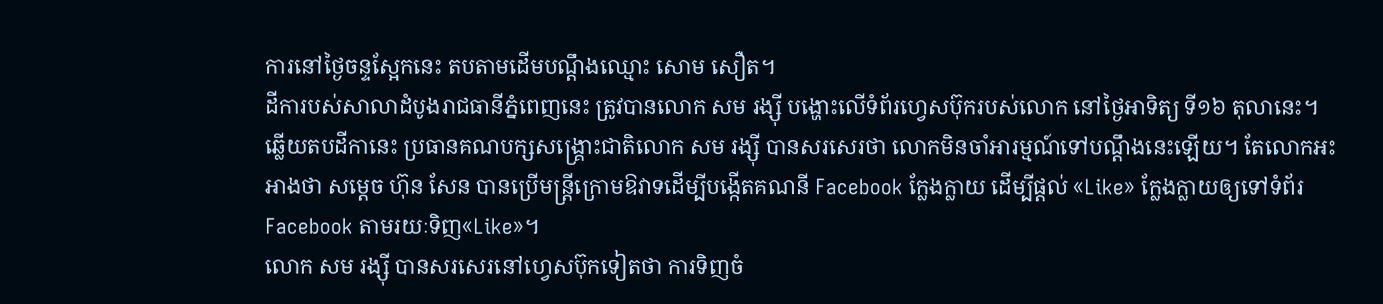ការនៅថ្ងៃចន្ទស្អែកនេះ តបតាមដើមបណ្តឹងឈ្មោះ សោម សឿត។
ដីការបស់សាលាដំបូងរាជធានីភ្នំពេញនេះ ត្រូវបានលោក សម រង្ស៊ី បង្ហោះលើទំព័រហ្វេសប៊ុករបស់លោក នៅថ្ងៃអាទិត្យ ទី១៦ តុលានេះ។
ឆ្លើយតបដីកានេះ ប្រធានគណបក្សសង្គ្រោះជាតិលោក សម រង្ស៊ី បានសរសេរថា លោកមិនចាំអារម្មណ៍ទៅបណ្តឹងនេះឡើយ។ តែលោកអះអាងថា សម្តេច ហ៊ុន សែន បានប្រើមន្ត្រីក្រោមឱវាទដើម្បីបង្កើតគណនី Facebook ក្លែងក្លាយ ដើម្បីផ្តល់ «Like» ក្លែងក្លាយឲ្យទៅទំព័រ Facebook តាមរយៈទិញ«Like»។
លោក សម រង្ស៊ី បានសរសេរនៅហ្វេសប៊ុកទៀតថា ការទិញចំ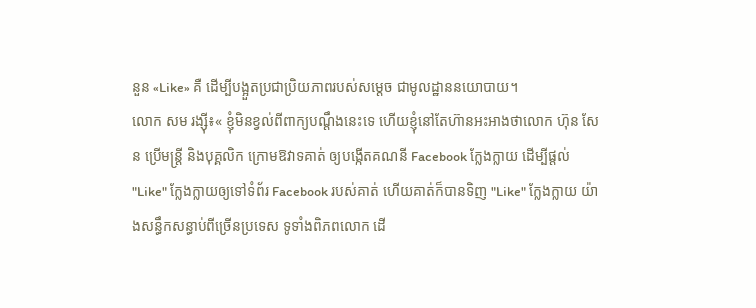នួន «Like» គឺ ដើម្បីបង្អួតប្រជាប្រិយភាពរបស់សម្តេច ជាមូលដ្ឋាននយោបាយ។
លោក សម រង្ស៊ី៖« ខ្ញុំមិនខ្វល់ពីពាក្យបណ្តឹងនេះទេ ហើយខ្ញុំនៅតែហ៊ានអះអាងថាលោក ហ៊ុន សែន ប្រើមន្ត្រី និងបុគ្គលិក ក្រោមឱវាទគាត់ ឲ្យបង្កើតគណនី Facebook ក្លែងក្លាយ ដើម្បីផ្តល់ "Like" ក្លែងក្លាយឲ្យទៅទំព័រ Facebook របស់គាត់ ហើយគាត់ក៏បានទិញ "Like" ក្លែងក្លាយ យ៉ាងសន្ធឹកសន្ធាប់ពីច្រើនប្រទេស ទូទាំងពិភពលោក ដើ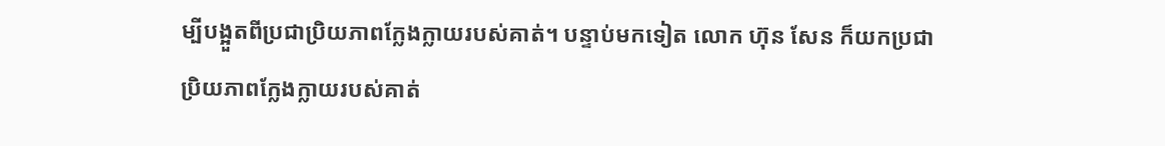ម្បីបង្អួតពីប្រជាប្រិយភាពក្លែងក្លាយរបស់គាត់។ បន្ទាប់មកទៀត លោក ហ៊ុន សែន ក៏យកប្រជាប្រិយភាពក្លែងក្លាយរបស់គាត់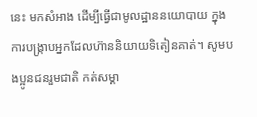នេះ មកសំអាង ដើម្បីធ្វើជាមូលដ្ឋាននយោបាយ ក្នុងការបង្ក្រាបអ្នកដែលហ៊ាននិយាយទិតៀនគាត់។ សូមបងប្អូនជនរួមជាតិ កត់សម្គា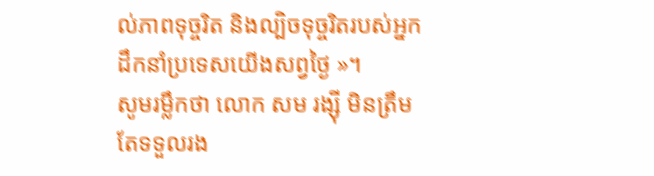ល់ភាពទុច្ចរិត និងល្បិចទុច្ចរិតរបស់អ្នកដឹកនាំប្រទេសយើងសព្វថ្ងៃ »។
សូមរម្លឹកថា លោក សម រង្ស៊ី មិនត្រឹមតែទទួលរង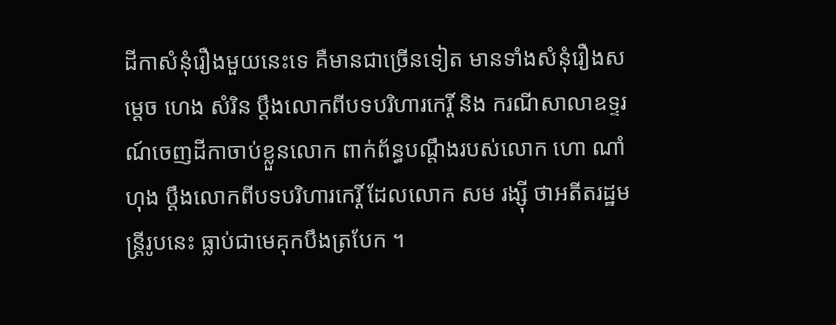ដីកាសំនុំរឿងមួយនេះទេ គឺមានជាច្រើនទៀត មានទាំងសំនុំរឿងសម្ដេច ហេង សំរិន ប្ដឹងលោកពីបទបរិហារកេរ្តិ៍ និង ករណីសាលាឧទ្ទរណ៍ចេញដីកាចាប់ខ្លួនលោក ពាក់ព័ន្ធបណ្ដឹងរបស់លោក ហោ ណាំហុង ប្ដឹងលោកពីបទបរិហារកេរ្តិ៍ ដែលលោក សម រង្ស៊ី ថាអតីតរដ្ឋមន្ត្រីរូបនេះ ធ្លាប់ជាមេគុកបឹងត្របែក ។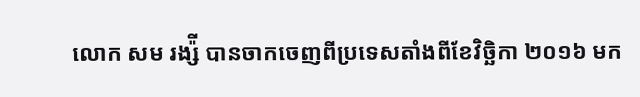លោក សម រង្ស៉ី បានចាកចេញពីប្រទេសតាំងពីខែវិច្ឆិកា ២០១៦ មក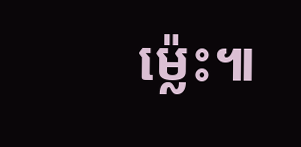ម្ល៉េះ៕